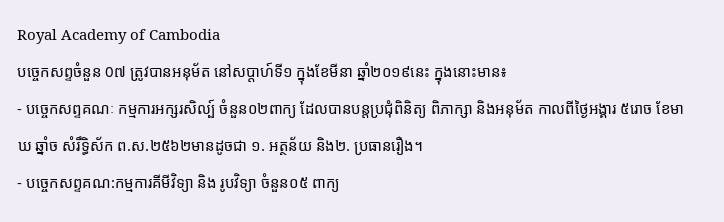Royal Academy of Cambodia
បច្ចេកសព្ទចំនួន 0៧ ត្រូវបានអនុម័ត នៅសប្តាហ៍ទី១ ក្នុងខែមីនា ឆ្នាំ២០១៩នេះ ក្នុងនោះមាន៖
- បច្ចេកសព្ទគណៈ កម្មការអក្សរសិល្ប៍ ចំនួន០២ពាក្យ ដែលបានបន្តប្រជុំពិនិត្យ ពិភាក្សា និងអនុម័ត កាលពីថ្ងៃអង្គារ ៥រោច ខែមាឃ ឆ្នាំច សំរឹទ្ធិស័ក ព.ស.២៥៦២មានដូចជា ១. អត្ថន័យ និង២. ប្រធានរឿង។
- បច្ចេកសព្ទគណ:កម្មការគីមីវិទ្យា និង រូបវិទ្យា ចំនួន០៥ ពាក្យ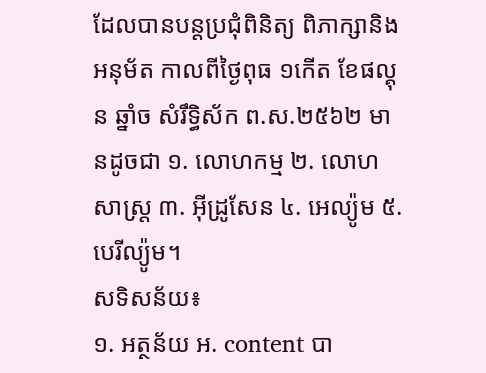ដែលបានបន្តប្រជុំពិនិត្យ ពិភាក្សានិងអនុម័ត កាលពីថ្ងៃពុធ ១កើត ខែផល្គុន ឆ្នាំច សំរឹទ្ធិស័ក ព.ស.២៥៦២ មានដូចជា ១. លោហកម្ម ២. លោហសាស្ត្រ ៣. អ៊ីដ្រូសែន ៤. អេល្យ៉ូម ៥. បេរីល្យ៉ូម។
សទិសន័យ៖
១. អត្ថន័យ អ. content បា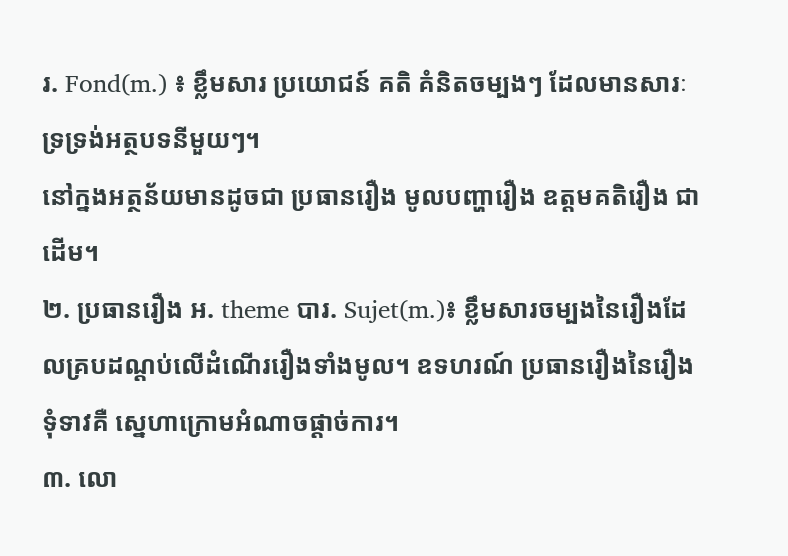រ. Fond(m.) ៖ ខ្លឹមសារ ប្រយោជន៍ គតិ គំនិតចម្បងៗ ដែលមានសារៈទ្រទ្រង់អត្ថបទនីមួយៗ។
នៅក្នងអត្ថន័យមានដូចជា ប្រធានរឿង មូលបញ្ហារឿង ឧត្តមគតិរឿង ជាដើម។
២. ប្រធានរឿង អ. theme បារ. Sujet(m.)៖ ខ្លឹមសារចម្បងនៃរឿងដែលគ្របដណ្តប់លើដំណើររឿងទាំងមូល។ ឧទហរណ៍ ប្រធានរឿងនៃរឿងទុំទាវគឺ ស្នេហាក្រោមអំណាចផ្តាច់ការ។
៣. លោ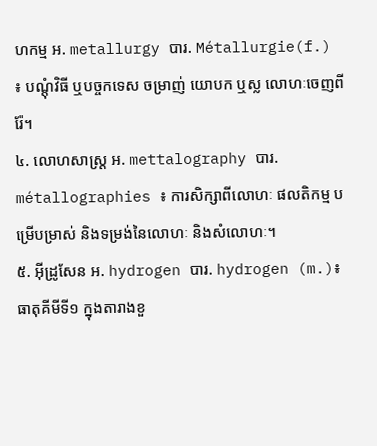ហកម្ម អ. metallurgy បារ. Métallurgie(f.) ៖ បណ្តុំវិធី ឬបច្ចកទេស ចម្រាញ់ យោបក ឬស្ល លោហៈចេញពីរ៉ែ។
៤. លោហសាស្ត្រ អ. mettalography បារ. métallographies ៖ ការសិក្សាពីលោហៈ ផលតិកម្ម បម្រើបម្រាស់ និងទម្រង់នៃលោហៈ និងសំលោហៈ។
៥. អ៊ីដ្រូសែន អ. hydrogen បារ. hydrogen (m.)៖ ធាតុគីមីទី១ ក្នុងតារាងខួ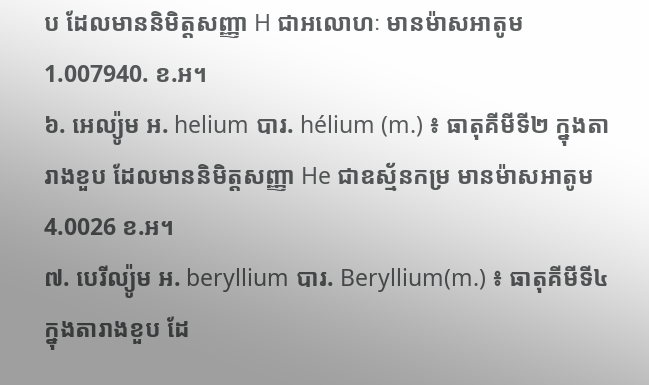ប ដែលមាននិមិត្តសញ្ញា H ជាអលោហៈ មានម៉ាសអាតូម 1.007940. ខ.អ។
៦. អេល្យ៉ូម អ. helium បារ. hélium (m.) ៖ ធាតុគីមីទី២ ក្នុងតារាងខួប ដែលមាននិមិត្តសញ្ញា He ជាឧស្ម័នកម្រ មានម៉ាសអាតូម 4.0026 ខ.អ។
៧. បេរីល្យ៉ូម អ. beryllium បារ. Beryllium(m.) ៖ ធាតុគីមីទី៤ ក្នុងតារាងខួប ដែ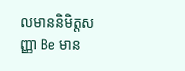លមាននិមិត្តសញ្ញា Be មាន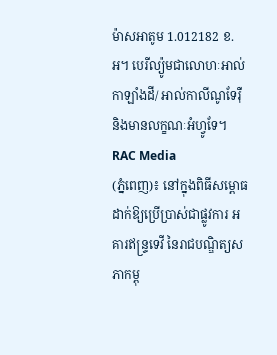ម៉ាសអាតូម 1.012182 ខ.អ។ បេរីល្យ៉ូមជាលោហៈអាល់កាឡាំងដី/ អាល់កាលីណូទែរ៉ឺ និងមានលក្ខណៈអំហ្វូទែ។
RAC Media
(ភ្នំពេញ)៖ នៅក្នុងពិធីសម្ពោធដាក់ឱ្យប្រើប្រាស់ជាផ្លូវការ អគារឥន្ទ្រទេវី នៃរាជបណ្ឌិត្យសភាកម្ពុ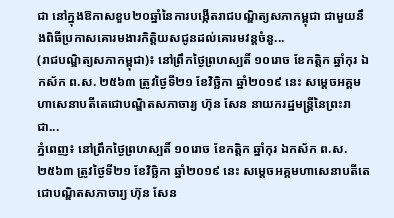ជា នៅក្នុងឱកាសខួប២០ឆ្នាំនៃការបង្កើតរាជបណ្ឌិត្យសភាកម្ពុជា ជាមួយនឹងពិធីប្រកាសគោរមងារកិត្តិយសជូនដល់គោរមវន្តចំនួ...
(រាជបណ្ឌិត្យសភាកម្ពុជា)៖ នៅព្រឹកថ្ងៃព្រហស្បតិ៍ ១០រោច ខែកត្ដិក ឆ្នាំកុរ ឯកស័ក ព.ស. ២៥៦៣ ត្រូវថ្ងៃទី២១ ខែវិច្ឆិកា ឆ្នាំ២០១៩ នេះ សម្ដេចអគ្គមហាសេនាបតីតេជោបណ្ឌិតសភាចារ្យ ហ៊ុន សែន នាយករដ្ឋមន្ត្រីនៃព្រះរាជា...
ភ្នំពេញ៖ នៅព្រឹកថ្ងៃព្រហស្បតិ៍ ១០រោច ខែកត្ដិក ឆ្នាំកុរ ឯកស័ក ព.ស. ២៥៦៣ ត្រូវថ្ងៃទី២១ ខែវិច្ឆិកា ឆ្នាំ២០១៩ នេះ សម្ដេចអគ្គមហាសេនាបតីតេជោបណ្ឌិតសភាចារ្យ ហ៊ុន សែន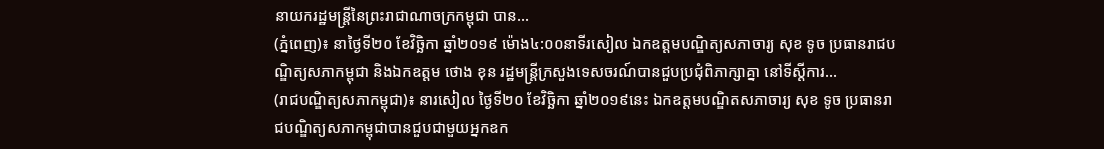នាយករដ្ឋមន្ត្រីនៃព្រះរាជាណាចក្រកម្ពុជា បាន...
(ភ្នំពេញ)៖ នាថ្ងៃទី២០ ខែវិច្ឆិកា ឆ្នាំ២០១៩ ម៉ោង៤:០០នាទីរសៀល ឯកឧត្តមបណ្ឌិត្យសភាចារ្យ សុខ ទូច ប្រធានរាជបណ្ឌិត្យសភាកម្ពុជា និងឯកឧត្តម ថោង ខុន រដ្ឋមន្រ្តីក្រសួងទេសចរណ៍បានជួបប្រជុំពិភាក្សាគ្នា នៅទីស្តីការ...
(រាជបណ្ឌិត្យសភាកម្ពុជា)៖ នារសៀល ថ្ងៃទី២០ ខែវិច្ឆិកា ឆ្នាំ២០១៩នេះ ឯកឧត្តមបណ្ឌិតសភាចារ្យ សុខ ទូច ប្រធានរាជបណ្ឌិត្យសភាកម្ពុជាបានជួបជាមួយអ្នកឧក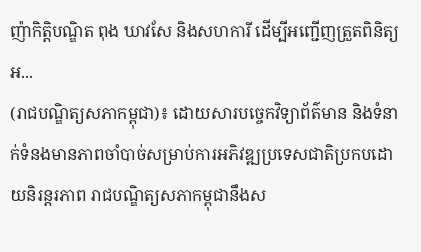ញ៉ាកិត្តិបណ្ឌិត ពុង ឃាវសែ និងសហការី ដើម្បីអញ្ជើញត្រួតពិនិត្យអ...
(រាជបណ្ឌិត្យសភាកម្ពុជា)៖ ដោយសារបច្ចេកវិទ្យាព័ត៌មាន និងទំនាក់ទំនងមានភាពចាំបាច់សម្រាប់ការអភិវឌ្ឍប្រទេសជាតិប្រកបដោយនិរន្តរភាព រាជបណ្ឌិត្យសភាកម្ពុជានឹងស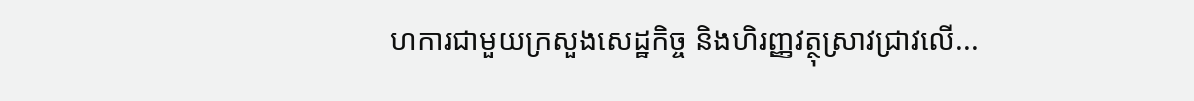ហការជាមួយក្រសួងសេដ្ឋកិច្ច និងហិរញ្ញវត្ថុស្រាវជ្រាវលើ...